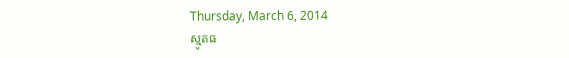Thursday, March 6, 2014
ស្មូតធ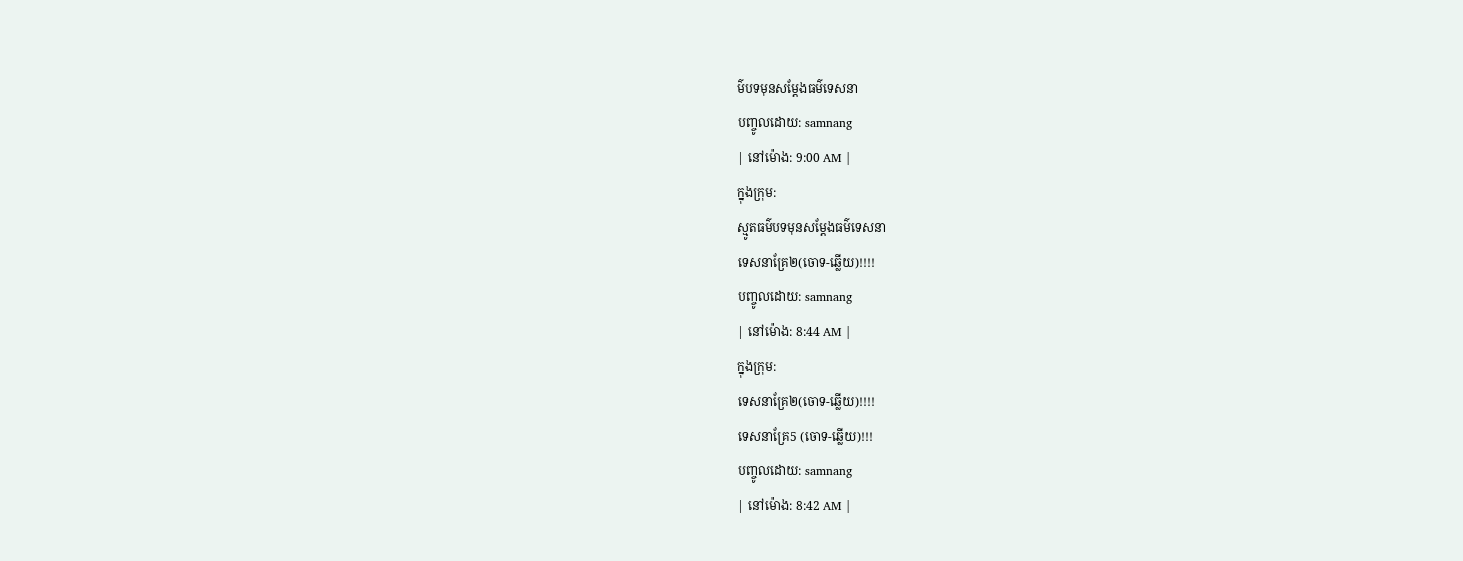ម៌បទមុនសម្តែងធម៌ទេសនា
បញ្ចូលដោយ: samnang
| នៅម៉ោង: 9:00 AM |
ក្នុងក្រុម:
ស្មូតធម៌បទមុនសម្តែងធម៌ទេសនា
ទេសនាគ្រែ២(ចោទ-ឆ្លើយ)!!!!
បញ្ចូលដោយ: samnang
| នៅម៉ោង: 8:44 AM |
ក្នុងក្រុម:
ទេសនាគ្រែ២(ចោទ-ឆ្លើយ)!!!!
ទេសនាគ្រែ5 (ចោទ-ឆ្លើយ)!!!
បញ្ចូលដោយ: samnang
| នៅម៉ោង: 8:42 AM |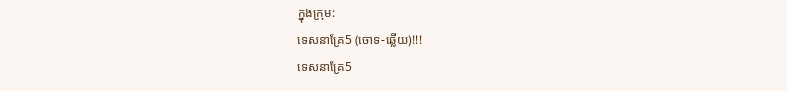ក្នុងក្រុម:
ទេសនាគ្រែ5 (ចោទ-ឆ្លើយ)!!!
ទេសនាគ្រែ5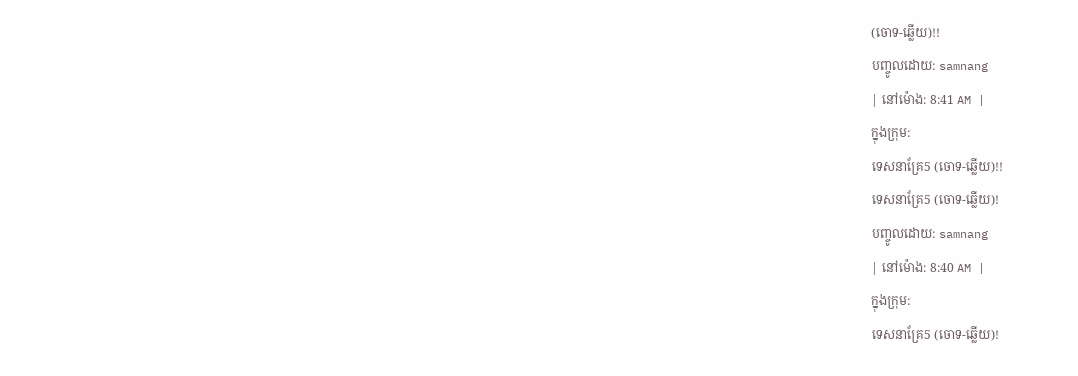(ចោទ-ឆ្លើយ)!!
បញ្ចូលដោយ: samnang
| នៅម៉ោង: 8:41 AM |
ក្នុងក្រុម:
ទេសនាគ្រែ5 (ចោទ-ឆ្លើយ)!!
ទេសនាគ្រែ5 (ចោទ-ឆ្លើយ)!
បញ្ចូលដោយ: samnang
| នៅម៉ោង: 8:40 AM |
ក្នុងក្រុម:
ទេសនាគ្រែ5 (ចោទ-ឆ្លើយ)!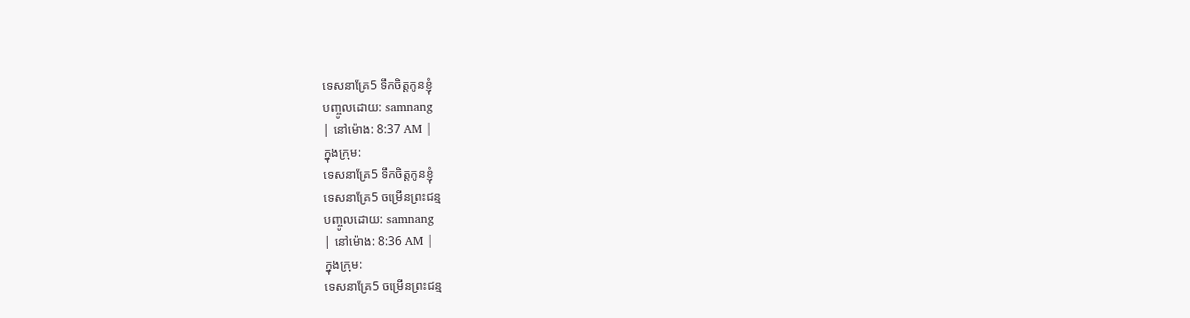ទេសនាគ្រែ5 ទឹកចិត្តកូនខ្ញុំ
បញ្ចូលដោយ: samnang
| នៅម៉ោង: 8:37 AM |
ក្នុងក្រុម:
ទេសនាគ្រែ5 ទឹកចិត្តកូនខ្ញុំ
ទេសនាគ្រែ5 ចម្រើនព្រះជន្ម
បញ្ចូលដោយ: samnang
| នៅម៉ោង: 8:36 AM |
ក្នុងក្រុម:
ទេសនាគ្រែ5 ចម្រើនព្រះជន្ម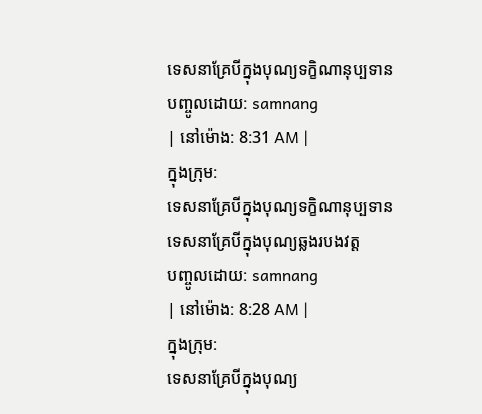ទេសនាគ្រែបីក្នុងបុណ្យទក្ខិណានុប្បទាន
បញ្ចូលដោយ: samnang
| នៅម៉ោង: 8:31 AM |
ក្នុងក្រុម:
ទេសនាគ្រែបីក្នុងបុណ្យទក្ខិណានុប្បទាន
ទេសនាគ្រែបីក្នុងបុណ្យឆ្លងរបងវត្ត
បញ្ចូលដោយ: samnang
| នៅម៉ោង: 8:28 AM |
ក្នុងក្រុម:
ទេសនាគ្រែបីក្នុងបុណ្យ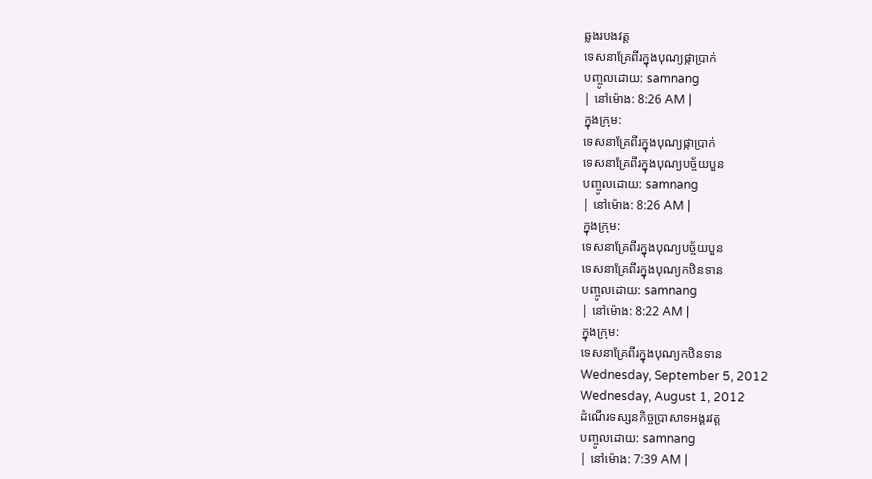ឆ្លងរបងវត្ត
ទេសនាគ្រែពីរក្នុងបុណ្យផ្កាប្រាក់
បញ្ចូលដោយ: samnang
| នៅម៉ោង: 8:26 AM |
ក្នុងក្រុម:
ទេសនាគ្រែពីរក្នុងបុណ្យផ្កាប្រាក់
ទេសនាគ្រែពីរក្នុងបុណ្យបច្ច័យបួន
បញ្ចូលដោយ: samnang
| នៅម៉ោង: 8:26 AM |
ក្នុងក្រុម:
ទេសនាគ្រែពីរក្នុងបុណ្យបច្ច័យបួន
ទេសនាគ្រែពីរក្នុងបុណ្យកឋិនទាន
បញ្ចូលដោយ: samnang
| នៅម៉ោង: 8:22 AM |
ក្នុងក្រុម:
ទេសនាគ្រែពីរក្នុងបុណ្យកឋិនទាន
Wednesday, September 5, 2012
Wednesday, August 1, 2012
ដំណើរទស្សនកិច្ចប្រាសាទអង្គរវត្ត
បញ្ចូលដោយ: samnang
| នៅម៉ោង: 7:39 AM |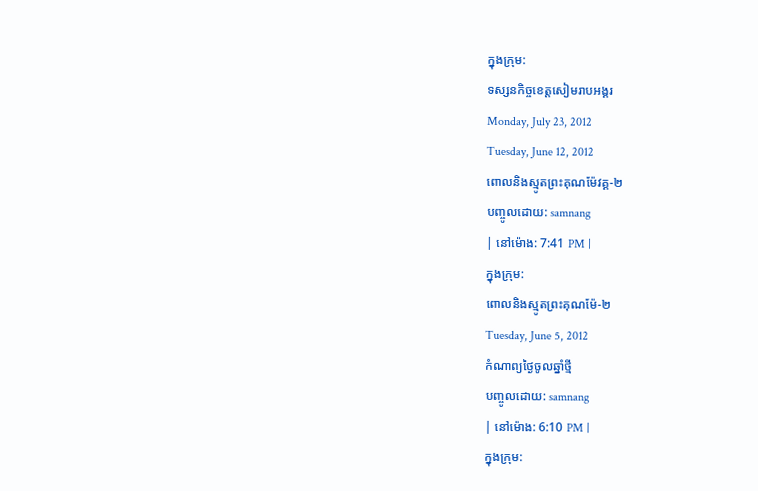ក្នុងក្រុម:
ទស្សនកិច្ចខេត្តសៀមរាបអង្គរ
Monday, July 23, 2012
Tuesday, June 12, 2012
ពោលនិងស្មូតព្រះគុណម៉ែវគ្គ-២
បញ្ចូលដោយ: samnang
| នៅម៉ោង: 7:41 PM |
ក្នុងក្រុម:
ពោលនិងស្មូតព្រះគុណម៉ែ-២
Tuesday, June 5, 2012
កំណាព្យថ្ងៃចូលឆ្នាំថ្មី
បញ្ចូលដោយ: samnang
| នៅម៉ោង: 6:10 PM |
ក្នុងក្រុម: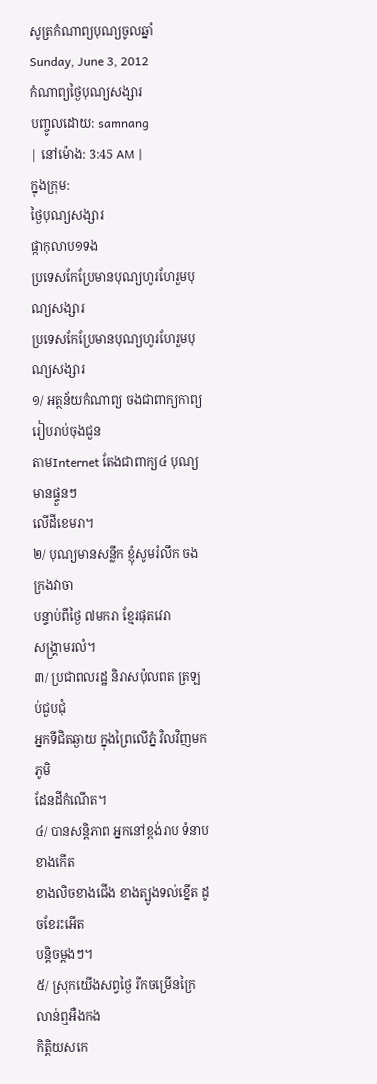សូត្រកំណាព្យបុណ្យចូលឆ្នាំ
Sunday, June 3, 2012
កំណាព្យថ្ងៃបុណ្យសង្សារ
បញ្ចូលដោយ: samnang
| នៅម៉ោង: 3:45 AM |
ក្នុងក្រុម:
ថ្ងៃបុណ្យសង្សារ
ផ្កាកុលាប១ទង
ប្រទេសកែប្រែមានបុណ្យហូរហែរួមបុណ្យសង្សារ
ប្រទេសកែប្រែមានបុណ្យហូរហែរួមបុណ្យសង្សារ
១/ អត្ថន័យកំណាព្យ ចងជាពាក្យកាព្យ រៀបរាប់ចុងជួន
តាមInternet តែងជាពាក្យ៤ បុណ្យមានផ្ទួនៗ
លើដីខេមរា។
២/ បុណ្យមានសន្លឹក ខ្ញុំសូមរំលឹក ចងក្រងវាចា
បន្ទាប់ពីថ្ងៃ ៧មករា ខ្មែរផុតវេរា
សង្រ្គាមរលំ។
៣/ ប្រជាពលរដ្ឋ និរាសប៉ុលពត ត្រឡប់ជួបជុំ
អ្នកទីជិតឆ្ងាយ ក្នុងព្រៃលើភ្នំ វិលវិញមកភូមិ
ដែនដីកំណើត។
៤/ បានសន្តិភាព អ្នកនៅខ្ពង់រាប ទំនាបខាងកើត
ខាងលិចខាងជើង ខាងត្បូងទល់ខ្នើត ដូចខែរះអើត
បន្តិចម្តងៗ។
៥/ ស្រុកយើងសព្វថ្ងៃ រីកចម្រើនក្រៃ លាន់ឮអឺងកង
កិត្តិយសកេ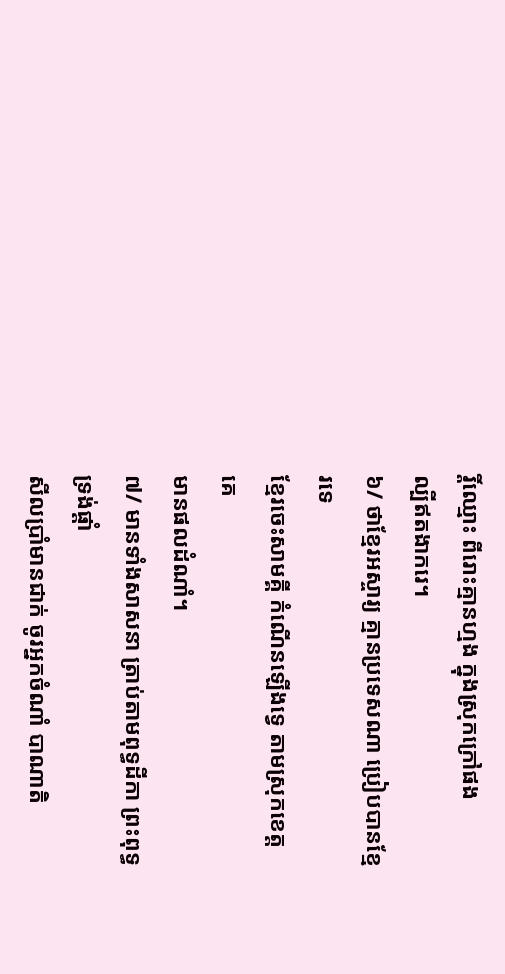រ្តិ៍ឈ្មោះ ពីរោះគ្មានហ្មង ក្នុងស្រុកក្រៅផង
ល្បីឥតងាករេ។
៦/ ថាខ្មែរអស្ចារ្យ គ្មានប្រទេសណា ប្រៀបបានខ្មែរទេ
ខ្មែរចេះសាមគ្គី កំណើនឡើងទ្វេ តាមស្រុកខេត្តគេ
មានផលដំណាំ។
៧/ មានទាំងសាសនា ត្រាប់តាមពុទ្ធដីកា ព្រះពុទ្ធទ្រង់ផ្តាំ
សីលប្រាំមានជាក់ ចូរអ្នកចំណាំ បាណាតិ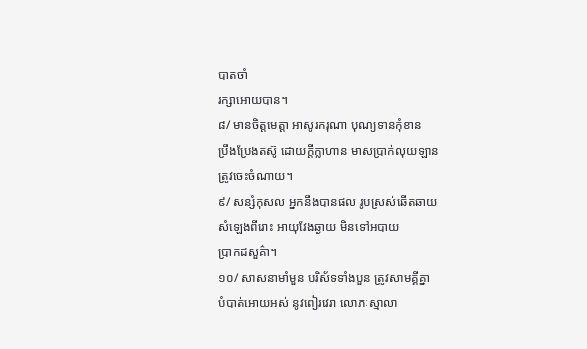បាតចាំ
រក្សាអោយបាន។
៨/ មានចិត្តមេត្តា អាសូរករុណា បុណ្យទានកុំខាន
ប្រឹងប្រែងតស៊ូ ដោយក្តីក្លាហាន មាសប្រាក់លុយឡាន
ត្រូវចេះចំណាយ។
៩/ សន្សំកុសល អ្នកនឹងបានផល រូបស្រស់ឆើតឆាយ
សំឡេងពីរោះ អាយុវែងឆ្ងាយ មិនទៅអបាយ
ប្រាកដសួគ៌ា។
១០/ សាសនាមាំមួន បរិស័ទទាំងបួន ត្រូវសាមគ្គីគ្នា
បំបាត់អោយអស់ នូវពៀរវេរា លោភៈស្មាលា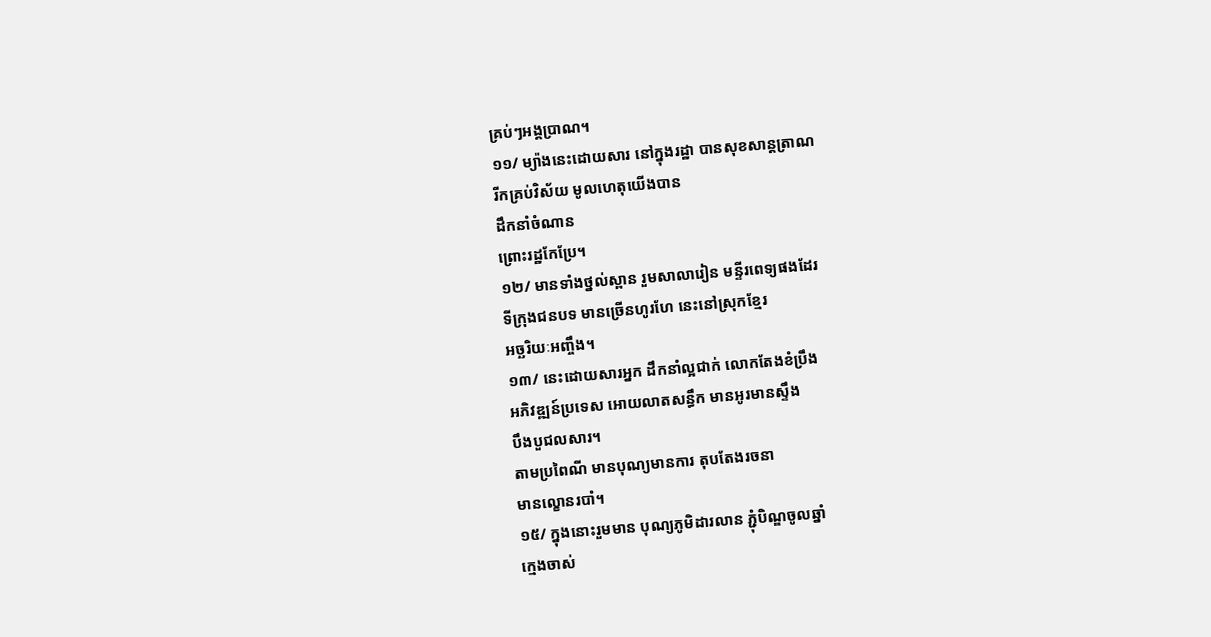គ្រប់ៗអង្គប្រាណ។
១១/ ម្យ៉ាងនេះដោយសារ នៅក្នុងរដ្ឋា បានសុខសាន្តត្រាណ
រីកគ្រប់វិស័យ មូលហេតុយើងបាន
ដឹកនាំចំណាន
ព្រោះរដ្ឋកែប្រែ។
១២/ មានទាំងថ្នល់ស្ពាន រួមសាលារៀន មន្ទីរពេទ្យផងដែរ
ទីក្រុងជនបទ មានច្រើនហូរហែ នេះនៅស្រុកខ្មែរ
អច្ឆរិយៈអញ្ចឹង។
១៣/ នេះដោយសារអ្នក ដឹកនាំល្អជាក់ លោកតែងខំប្រឹង
អភិវឌ្ឍន៍ប្រទេស អោយលាតសន្ធឹក មានអូរមានស្ទឹង
បឹងបួជលសារ។
តាមប្រពៃណី មានបុណ្យមានការ តុបតែងរចនា
មានល្ខោនរបាំ។
១៥/ ក្នុងនោះរួមមាន បុណ្យភូមិដារលាន ភ្ជុំបិណ្ឌចូលឆ្នាំ
ក្មេងចាស់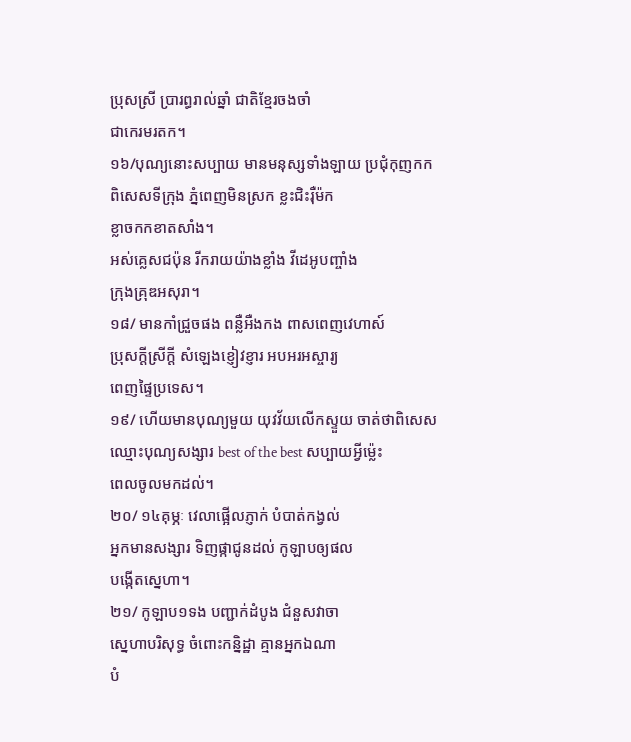ប្រុសស្រី ប្រារព្ធរាល់ឆ្នាំ ជាតិខ្មែរចងចាំ
ជាកេរមរតក។
១៦/បុណ្យនោះសប្បាយ មានមនុស្សទាំងឡាយ ប្រជុំកុញកក
ពិសេសទីក្រុង ភ្នំពេញមិនស្រក ខ្លះជិះរ៉ឺម៉ក
ខ្លាចកកខាតសាំង។
អស់គ្លេសជប៉ុន រីករាយយ៉ាងខ្លាំង វីដេអូបញ្ចាំង
ក្រុងគ្រុឌអសុរា។
១៨/ មានកាំជ្រួចផង ពន្លឺអឺងកង ពាសពេញវេហាស៍
ប្រុសក្តីស្រីក្តី សំឡេងខ្ញៀវខ្ញារ អបអរអស្ចារ្យ
ពេញផ្ទៃប្រទេស។
១៩/ ហើយមានបុណ្យមួយ យុវវ័យលើកស្ទួយ ចាត់ថាពិសេស
ឈ្មោះបុណ្យសង្សារ best of the best សប្បាយអ្វីម្ល៉េះ
ពេលចូលមកដល់។
២០/ ១៤គុម្ភៈ វេលាផ្អើលភ្ញាក់ បំបាត់កង្វល់
អ្នកមានសង្សារ ទិញផ្កាជូនដល់ កូឡាបឲ្យផល
បង្កើតស្នេហា។
២១/ កូឡាប១ទង បញ្ជាក់ដំបូង ជំនួសវាចា
ស្នេហាបរិសុទ្ធ ចំពោះកន្និដ្ឋា គ្មានអ្នកឯណា
បំ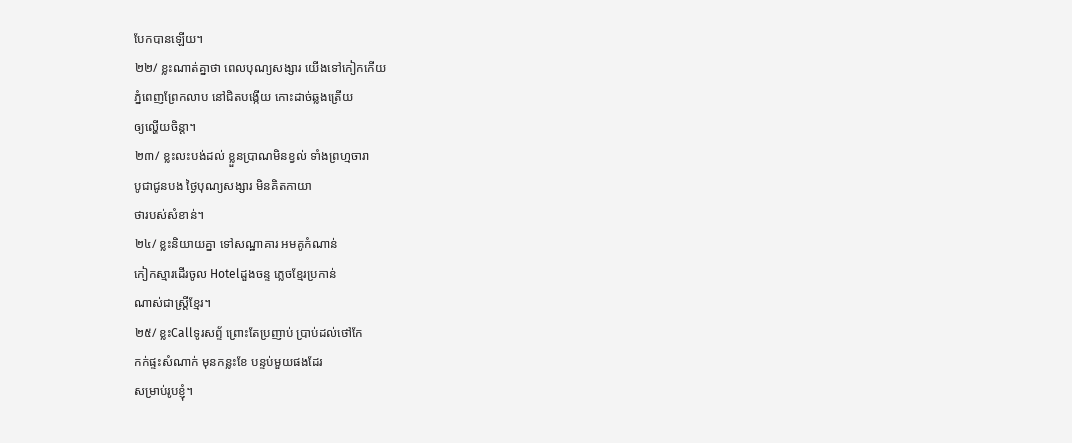បែកបានឡើយ។
២២/ ខ្លះណាត់គ្នាថា ពេលបុណ្យសង្សារ យើងទៅកៀកកើយ
ភ្នំពេញព្រែកលាប នៅជិតបង្កើយ កោះដាច់ឆ្លងត្រើយ
ឲ្យល្ហើយចិន្តា។
២៣/ ខ្លះលះបង់ដល់ ខ្លួនប្រាណមិនខ្វល់ ទាំងព្រហ្មចារា
បូជាជូនបង ថ្ងៃបុណ្យសង្សារ មិនគិតកាយា
ថារបស់សំខាន់។
២៤/ ខ្លះនិយាយគ្នា ទៅសណ្ឋាគារ អមគូកំណាន់
កៀកស្មារដើរចូល Hotelដួងចន្ទ ភ្លេចខ្មែរប្រកាន់
ណាស់ជាស្រ្តីខ្មែរ។
២៥/ ខ្លះCallទូរសព្ទ័ ព្រោះតែប្រញាប់ ប្រាប់ដល់ថៅកែ
កក់ផ្ទះសំណាក់ មុនកន្លះខែ បន្ទប់មួយផងដែរ
សម្រាប់រូបខ្ញុំ។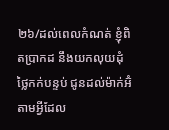២៦/ដល់ពេលកំណត់ ខ្ញុំពិតប្រាកដ នឹងយកលុយដុំ
ថ្លៃកក់បន្ទប់ ជូនដល់ម៉ាក់អ៊ំ តាមអ្វីដែល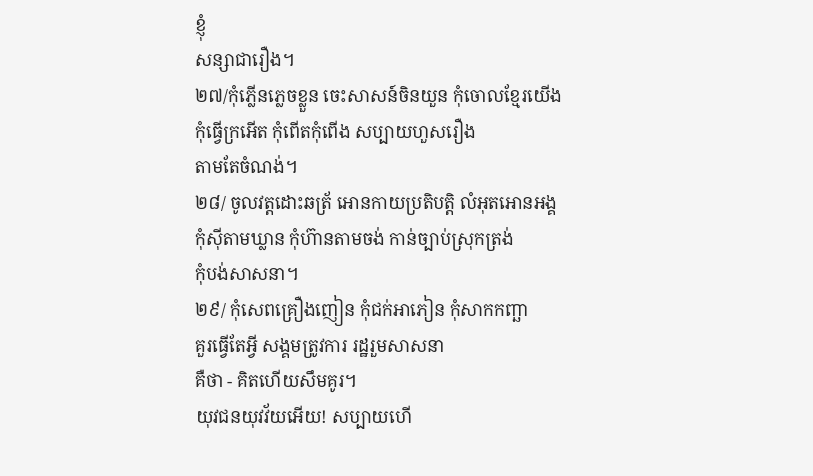ខ្ញុំ
សន្សាជារឿង។
២៧/កុំភ្លើនភ្លេចខ្លួន ចេះសាសន៍ចិនយួន កុំចោលខ្មែរយើង
កុំធ្វើក្រអើត កុំពើតកុំពើង សប្បាយហួសរឿង
តាមតែចំណង់។
២៨/ ចូលវត្តដោះឆត្រ័ អោនកាយប្រតិបត្តិ លំអុតអោនអង្គ
កុំស៊ីតាមឃ្លាន កុំហ៊ានតាមចង់ កាន់ច្បាប់ស្រុកត្រង់
កុំបង់សាសនា។
២៩/ កុំសេពគ្រឿងញៀន កុំជក់អាភៀន កុំសាកកញ្ឆា
គួរធ្វើតែអ្វី សង្គមត្រូវការ រដ្ឋរួមសាសនា
គឺថា - គិតហើយសឹមគូរ។
យុវជនយុវវ័យអើយ! សប្បាយហើ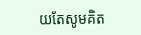យតែសូមគិត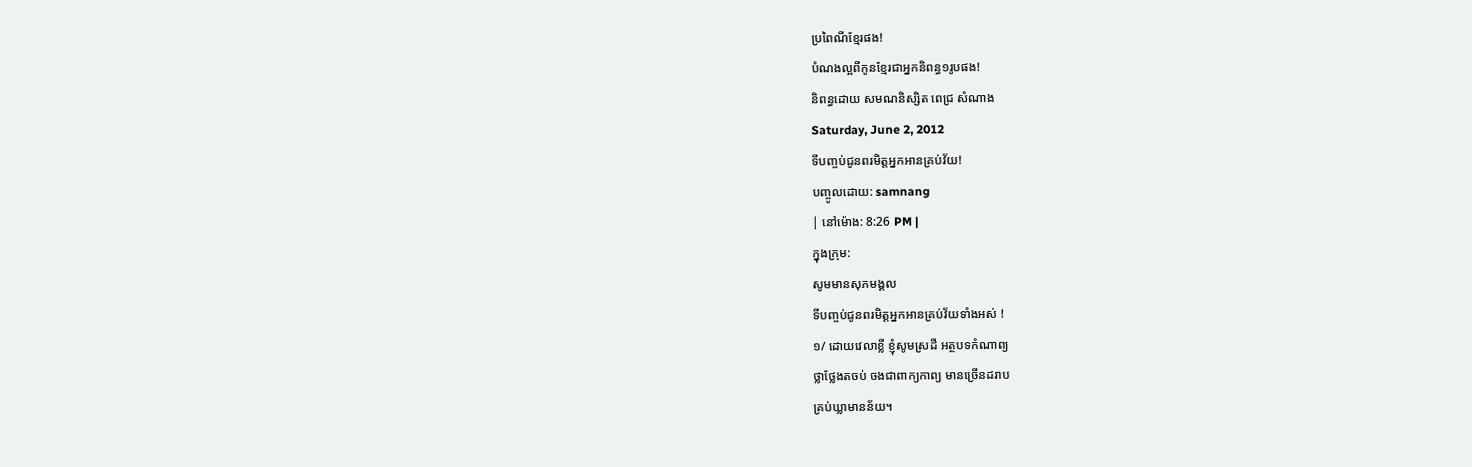ប្រពៃណីខ្មែរផង!
បំណងល្អពីកូនខ្មែរជាអ្នកនិពន្ធ១រូបផង!
និពន្ធដោយ សមណនិស្សិត ពេជ្រ សំណាង
Saturday, June 2, 2012
ទីបញ្ចប់ជូនពរមិត្តអ្នកអានគ្រប់វ័យ!
បញ្ចូលដោយ: samnang
| នៅម៉ោង: 8:26 PM |
ក្នុងក្រុម:
សូមមានសុភមង្គល
ទីបញ្ចប់ជូនពរមិត្តអ្នកអានគ្រប់វ័យទាំងអស់ !
១/ ដោយវេលាខ្លី ខ្ញុំសូមស្រដី អត្ថបទកំណាព្យ
ថ្លាថ្លែងតចប់ ចងជាពាក្យកាព្យ មានច្រើនដរាប
គ្រប់ឃ្លាមានន័យ។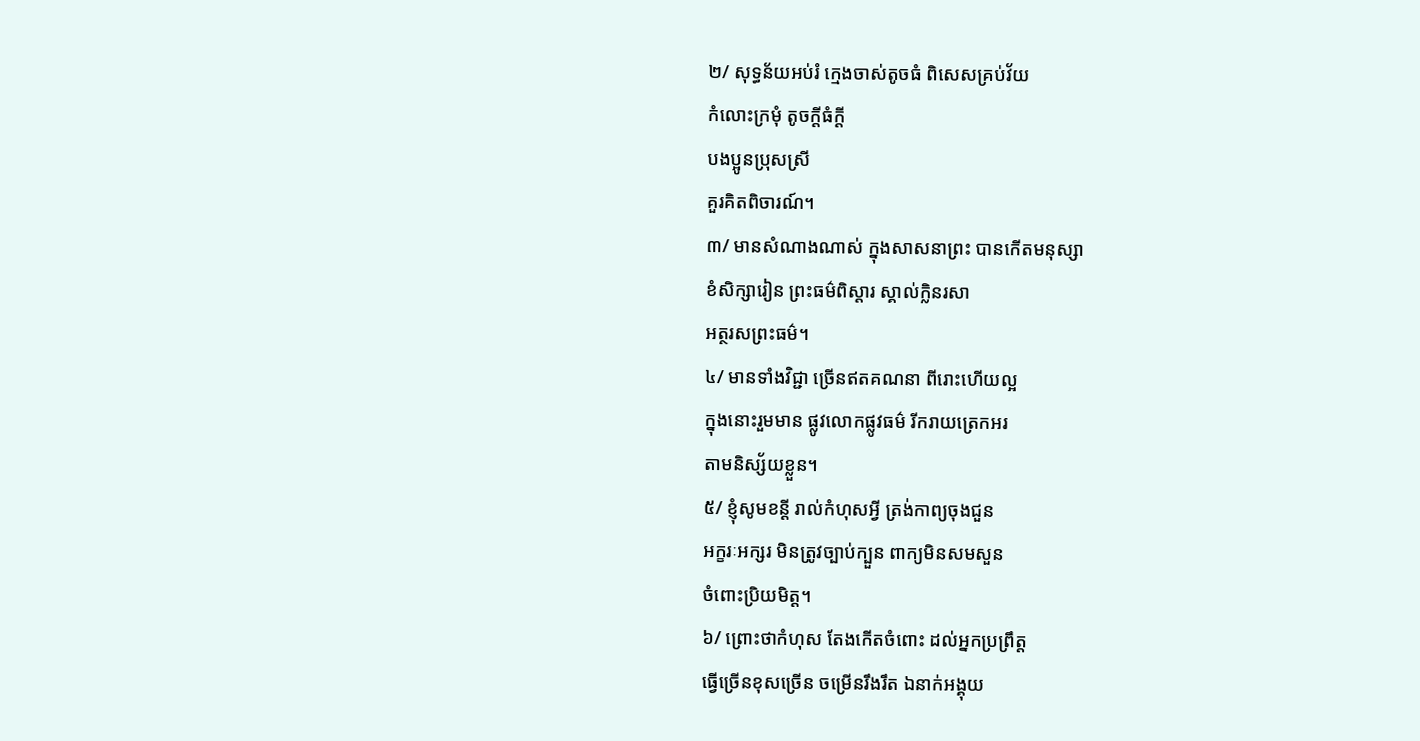២/ សុទ្ធន័យអប់រំ ក្មេងចាស់តូចធំ ពិសេសគ្រប់វ័យ
កំលោះក្រមុំ តូចកី្តធំក្តី
បងប្អូនប្រុសស្រី
គួរគិតពិចារណ៍។
៣/ មានសំណាងណាស់ ក្នុងសាសនាព្រះ បានកើតមនុស្សា
ខំសិក្សារៀន ព្រះធម៌ពិស្តារ ស្គាល់ក្លិនរសា
អត្ថរសព្រះធម៌។
៤/ មានទាំងវិជ្ជា ច្រើនឥតគណនា ពីរោះហើយល្អ
ក្នុងនោះរួមមាន ផ្លូវលោកផ្លូវធម៌ រីករាយត្រេកអរ
តាមនិស្ស័យខ្លួន។
៥/ ខ្ញុំសូមខន្តី រាល់កំហុសអ្វី ត្រង់កាព្យចុងជួន
អក្ខរៈអក្សរ មិនត្រូវច្បាប់ក្បួន ពាក្យមិនសមសួន
ចំពោះប្រិយមិត្ត។
៦/ ព្រោះថាកំហុស តែងកើតចំពោះ ដល់អ្នកប្រព្រឹត្ត
ធ្វើច្រើនខុសច្រើន ចម្រើនរឹងរឹត ឯនាក់អង្គុយ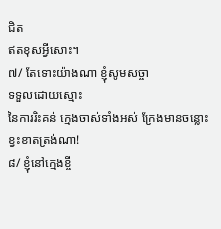ជិត
ឥតខុសអ្វីសោះ។
៧/ តែទោះយ៉ាងណា ខ្ញុំសូមសច្ចា
ទទួលដោយស្មោះ
នៃការរិះគន់ ក្មេងចាស់ទាំងអស់ ក្រែងមានចន្លោះ
ខ្វះខាតត្រង់ណា!
៨/ ខ្ញុំនៅក្មេងខ្ចី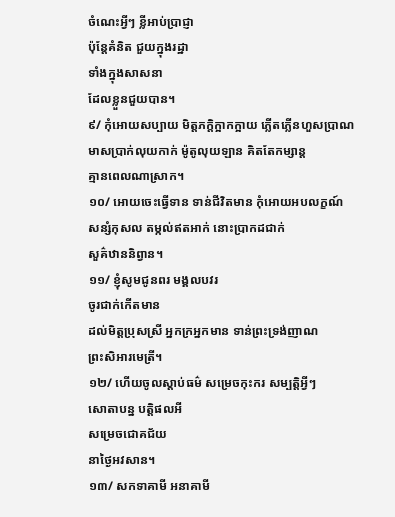ចំណេះអ្វីៗ ខ្លីអាប់ប្រាជ្ញា
ប៉ុន្តែគំនិត ជួយក្នុងរដ្ឋា
ទាំងក្នុងសាសនា
ដែលខ្លួនជួយបាន។
៩/ កុំអោយសប្បាយ មិត្តភកិ្តក្អាកក្អាយ ភ្លើតភ្លើនហួសប្រាណ
មាសប្រាក់លុយកាក់ ម៉ូតូលុយឡាន គិតតែកម្សាន្ត
គ្មានពេលណាស្រាក។
១០/ អោយចេះធ្វើទាន ទាន់ជីវិតមាន កុំអោយអបលក្ខណ៍
សន្សំកុសល តម្កល់ឥតអាក់ នោះប្រាកដជាក់
សួគ៌ឋាននិព្វាន។
១១/ ខ្ញុំសូមជូនពរ មង្គលបវរ
ចូរជាក់កើតមាន
ដល់មិត្តប្រុសស្រី អ្នកក្រអ្នកមាន ទាន់ព្រះទ្រង់ញាណ
ព្រះសិអារមេត្រី។
១២/ ហើយចូលស្តាប់ធម៌ សម្រេចកុះករ សម្បតិ្តអ្វីៗ
សោតាបន្ន បត្តិផលអី
សម្រេចជោគជ័យ
នាថ្ងៃអវសាន។
១៣/ សកទាគាមី អនាគាមី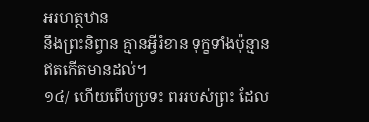អរហត្ថឋាន
នឹងព្រះនិព្វាន គ្មានអ្វីរំខាន ទុក្ខទាំងប៉ុន្មាន
ឥតកើតមានដល់។
១៤/ ហើយពើបប្រទះ ពររបស់ព្រះ ដែល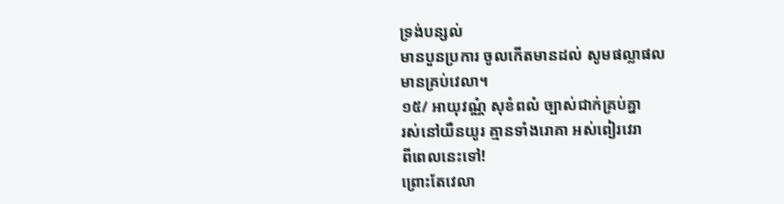ទ្រង់បន្សល់
មានបួនប្រការ ចូលកើតមានដល់ សូមផល្លាផល
មានគ្រប់វេលា។
១៥/ អាយុវណ្ណំ សុខំពលំ ច្បាស់ជាក់គ្រប់គ្នា
រស់នៅយឺនយូរ គ្មានទាំងរោគា អស់ពៀរវេរា
ពីពេលនេះទៅ!
ព្រោះតែវេលា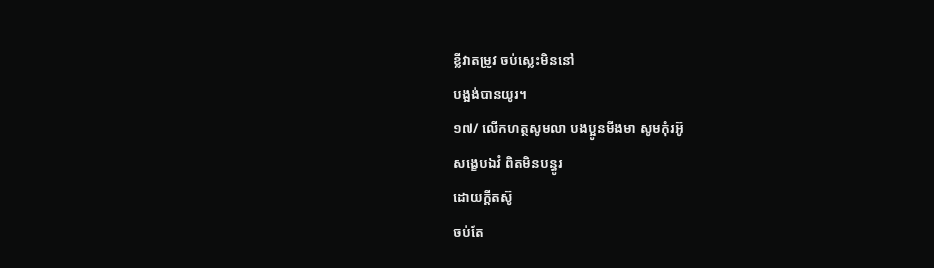ខ្លីវាតម្រូវ ចប់ស្លេះមិននៅ
បង្អង់បានយូរ។
១៧/ លើកហត្ថសូមលា បងប្អូនមីងមា សូមកុំរអ៊ូ
សង្ខេបឯវំ ពិតមិនបន្ធូរ
ដោយក្តីតស៊ូ
ចប់តែ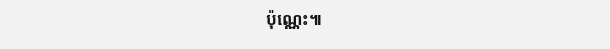ប៉ុណេ្ណះ៕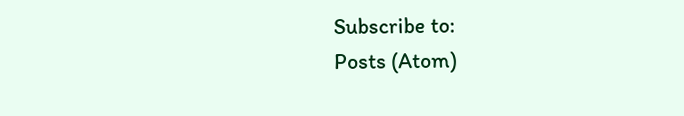Subscribe to:
Posts (Atom)